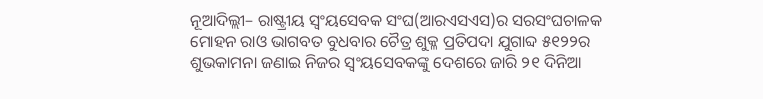ନୂଆଦିଲ୍ଲୀ– ରାଷ୍ଟ୍ରୀୟ ସ୍ୱଂୟସେବକ ସଂଘ(ଆରଏସଏସ)ର ସରସଂଘଚାଳକ ମୋହନ ରାଓ ଭାଗବତ ବୁଧବାର ଚୈତ୍ର ଶୁକ୍ଳ ପ୍ରତିପଦା ଯୁଗାବ୍ଦ ୫୧୨୨ର ଶୁଭକାମନା ଜଣାଇ ନିଜର ସ୍ୱଂୟସେବକଙ୍କୁ ଦେଶରେ ଜାରି ୨୧ ଦିନିଆ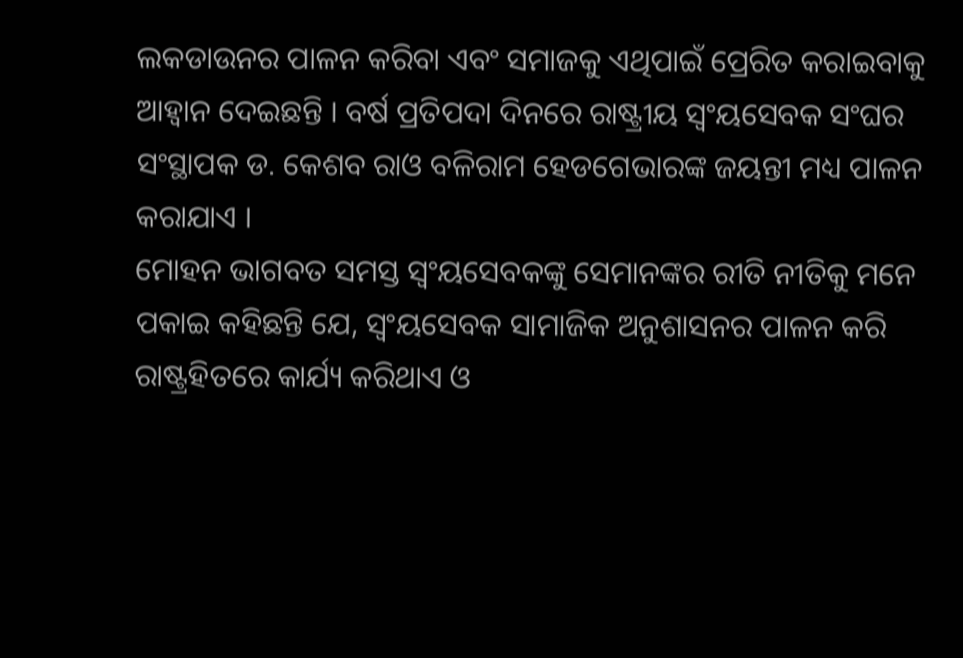ଲକଡାଉନର ପାଳନ କରିବା ଏବଂ ସମାଜକୁ ଏଥିପାଇଁ ପ୍ରେରିତ କରାଇବାକୁ ଆହ୍ୱାନ ଦେଇଛନ୍ତି । ବର୍ଷ ପ୍ରତିପଦା ଦିନରେ ରାଷ୍ଟ୍ରୀୟ ସ୍ୱଂୟସେବକ ସଂଘର ସଂସ୍ଥାପକ ଡ. କେଶବ ରାଓ ବଳିରାମ ହେଡଗେଭାରଙ୍କ ଜୟନ୍ତୀ ମଧ୍ୟ ପାଳନ କରାଯାଏ ।
ମୋହନ ଭାଗବତ ସମସ୍ତ ସ୍ୱଂୟସେବକଙ୍କୁ ସେମାନଙ୍କର ରୀତି ନୀତିକୁ ମନେ ପକାଇ କହିଛନ୍ତି ଯେ, ସ୍ୱଂୟସେବକ ସାମାଜିକ ଅନୁଶାସନର ପାଳନ କରି ରାଷ୍ଟ୍ରହିତରେ କାର୍ଯ୍ୟ କରିଥାଏ ଓ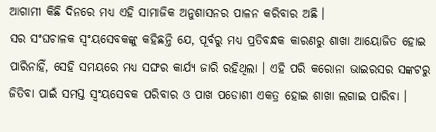ଆଗାମୀ କିଛି ଦିନରେ ମଧ୍ୟ ଏହି ସାମାଜିକ ଅନୁଶାସନର ପାଳନ କରିବାର ଅଛି ।
ସର ସଂଘଚାଳକ ସ୍ୱଂୟସେବକଙ୍କୁ କହିଛନ୍ତି ଯେ, ପୂର୍ବରୁ ମଧ୍ୟ ପ୍ରତିବନ୍ଧକ କାରଣରୁ ଶାଖା ଆୟୋଜିତ ହୋଇ ପାରିନାହିଁ, ସେହି ସମୟରେ ମଧ୍ୟ ସଙ୍ଘର କାର୍ଯ୍ୟ ଜାରି ରହିଥିଲା । ଏହି ପରି କରୋନା ଭାଇରସର ସଙ୍କଟରୁ ଜିତିବା ପାଇଁ ସମସ୍ତ ସ୍ୱଂୟସେବକ ପରିବାର ଓ ପାଖ ପଡୋଶୀ ଏକତ୍ର ହୋଇ ଶାଖା ଲଗାଇ ପାରିବା ।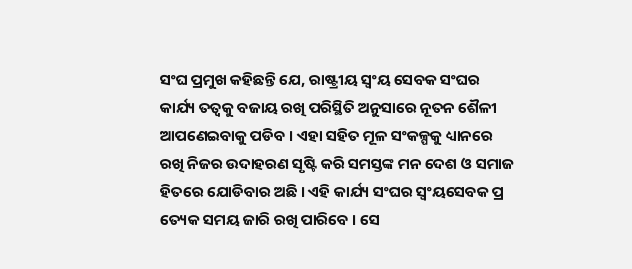ସଂଘ ପ୍ରମୁଖ କହିଛନ୍ତି ଯେ, ରାଷ୍ଟ୍ରୀୟ ସ୍ୱଂୟ ସେବକ ସଂଘର କାର୍ଯ୍ୟ ତତ୍ୱକୁ ବଜାୟ ରଖି ପରିସ୍ଥିତି ଅନୁସାରେ ନୂତନ ଶୈଳୀ ଆପଣେଇବାକୁ ପଡିବ । ଏହା ସହିତ ମୂଳ ସଂକଳ୍ପକୁ ଧ୍ୟାନରେ ରଖି ନିଜର ଉଦାହରଣ ସୃଷ୍ଟି କରି ସମସ୍ତଙ୍କ ମନ ଦେଶ ଓ ସମାଜ ହିତରେ ଯୋଡିବାର ଅଛି । ଏହି କାର୍ଯ୍ୟ ସଂଘର ସ୍ୱଂୟସେବକ ପ୍ର ତ୍ୟେକ ସମୟ ଜାରି ରଖି ପାରିବେ । ସେ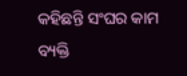କହିଛନ୍ତି ସଂଘର କାମ ବ୍ୟକ୍ତି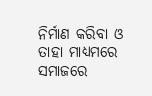ନିର୍ମାଣ କରିବା ଓ ତାହା ମାଧ୍ୟମରେ ସମାଜରେ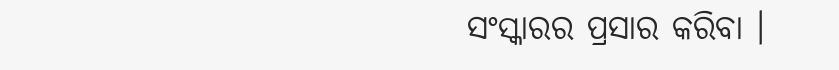ସଂସ୍କାରର ପ୍ରସାର କରିବା ।